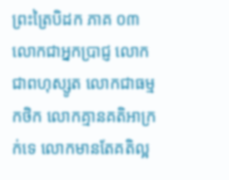ព្រះត្រៃបិដក ភាគ ០៣
លោកជាអ្នកប្រាជ្ញ លោកជាពហុស្សូត លោកជាធម្មកថិក លោកគ្មានគតិអាក្រក់ទេ លោកមានតែគតិល្អ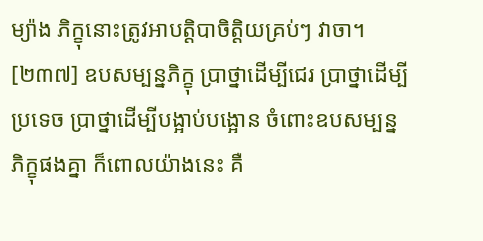ម្យ៉ាង ភិក្ខុនោះត្រូវអាបត្ដិបាចិត្ដិយគ្រប់ៗ វាចា។
[២៣៧] ឧបសម្បន្នភិក្ខុ ប្រាថ្នាដើម្បីជេរ ប្រាថ្នាដើម្បីប្រទេច ប្រាថ្នាដើម្បីបង្អាប់បង្អោន ចំពោះឧបសម្បន្នភិក្ខុផងគ្នា ក៏ពោលយ៉ាងនេះ គឺ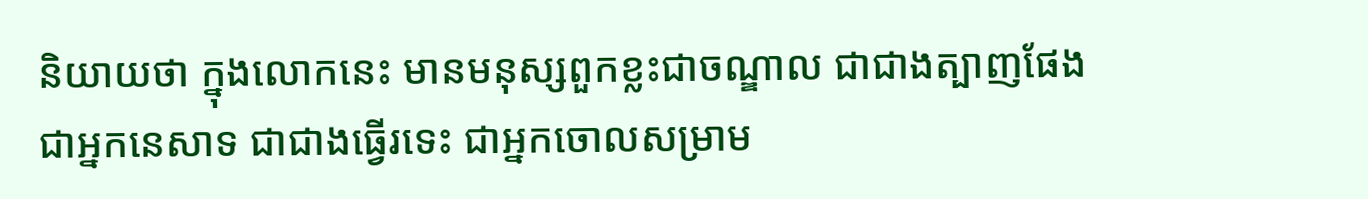និយាយថា ក្នុងលោកនេះ មានមនុស្សពួកខ្លះជាចណ្ឌាល ជាជាងត្បាញផែង ជាអ្នកនេសាទ ជាជាងធ្វើរទេះ ជាអ្នកចោលសម្រាម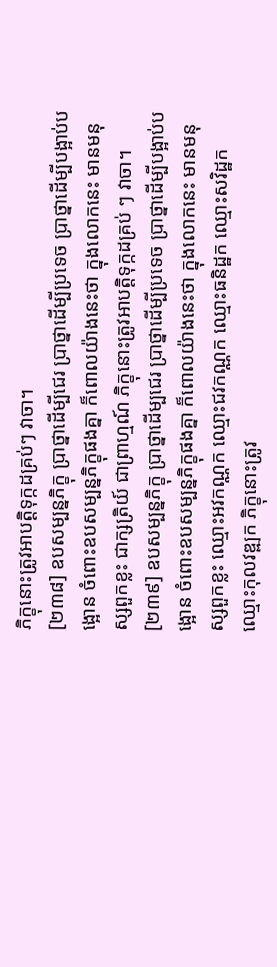ភិក្ខុនោះត្រូវអាបត្ដិទុក្កដគ្រប់ៗ វាចា។
[២៣៨] ឧបសម្បន្នភិក្ខុ ប្រាថ្នាដើម្បីជេរ ប្រាថ្នាដើម្បីប្រទេច ប្រាថ្នាដើម្បីបង្អាប់បង្អោន ចំពោះឧបសម្បន្នភិក្ខុផងគ្នា ក៏ពោលយ៉ាងនេះថា ក្នុងលោកនេះ មានមនុស្សពួកខ្លះ ជាក្សត្រិយ៍ ជាព្រាហ្មណ៍ ភិក្ខុនោះត្រូវអាបត្ដិទុក្កដគ្រប់ ៗ វាចា។
[២៣៩] ឧបសម្បន្នភិក្ខុ ប្រាថ្នាដើម្បជេរ ប្រាថ្នាដើម្បីប្រទេច ប្រាថ្នាដើម្បីបង្អាប់បង្អោន ចំពោះឧបសម្បន្នភិក្ខុផងគ្នា ក៏ពោលយ៉ាងនេះថា ក្នុងលោកនេះ មានមនុស្សពួកខ្លះ ឈ្មោះអវកណ្ណក ឈ្មោះជវកណ្ណក ឈ្មោះធនិដ្ឋក ឈ្មោះសវិដ្ឋក ឈ្មោះកុលវឌ្ឍក ភិក្ខុនោះត្រូវ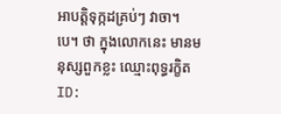អាបត្ដិទុក្កដគ្រប់ៗ វាចា។ បេ។ ថា ក្នុងលោកនេះ មានមនុស្សពួកខ្លះ ឈ្មោះពុទ្ធរក្ខិត
ID: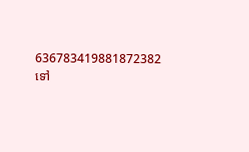636783419881872382
ទៅ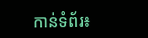កាន់ទំព័រ៖